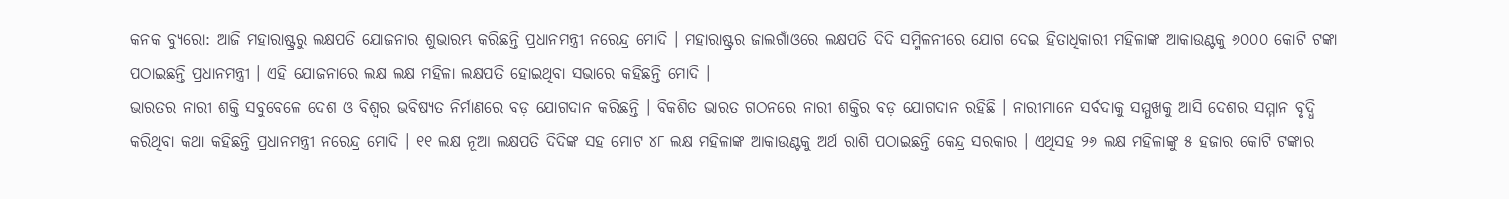କନକ ବ୍ୟୁରୋ: ଆଜି ମହାରାଷ୍ଟ୍ରରୁ ଲକ୍ଷପତି ଯୋଜନାର ଶୁଭାରମ୍ଭ କରିଛନ୍ତି ପ୍ରଧାନମନ୍ତ୍ରୀ ନରେନ୍ଦ୍ର ମୋଦି । ମହାରାଷ୍ଟ୍ରର ଜାଲଗାଁଓରେ ଲକ୍ଷପତି ଦିଦି ସମ୍ମିଳନୀରେ ଯୋଗ ଦେଇ ହିତାଧିକାରୀ ମହିଳାଙ୍କ ଆକାଉଣ୍ଟକୁ ୬୦୦୦ କୋଟି ଟଙ୍କା ପଠାଇଛନ୍ତି ପ୍ରଧାନମନ୍ତ୍ରୀ । ଏହି ଯୋଜନାରେ ଲକ୍ଷ ଲକ୍ଷ ମହିଳା ଲକ୍ଷପତି ହୋଇଥିବା ସଭାରେ କହିଛନ୍ତି ମୋଦି ।
ଭାରତର ନାରୀ ଶକ୍ତି ସବୁବେଳେ ଦେଶ ଓ ବିଶ୍ୱର ଭବିଷ୍ୟତ ନିର୍ମାଣରେ ବଡ଼ ଯୋଗଦାନ କରିଛନ୍ତି । ବିକଶିତ ଭାରତ ଗଠନରେ ନାରୀ ଶକ୍ତିର ବଡ଼ ଯୋଗଦାନ ରହିଛି । ନାରୀମାନେ ସର୍ବଦାକୁ ସମ୍ମୁଖକୁ ଆସି ଦେଶର ସମ୍ମାନ ବୃଦ୍ଧି କରିଥିବା କଥା କହିଛନ୍ତି ପ୍ରଧାନମନ୍ତ୍ରୀ ନରେନ୍ଦ୍ର ମୋଦି । ୧୧ ଲକ୍ଷ ନୂଆ ଲକ୍ଷପତି ଦିଦିଙ୍କ ସହ ମୋଟ ୪୮ ଲକ୍ଷ ମହିଳାଙ୍କ ଆକାଉଣ୍ଟକୁ ଅର୍ଥ ରାଶି ପଠାଇଛନ୍ତି କେନ୍ଦ୍ର ସରକାର । ଏଥିସହ ୨୬ ଲକ୍ଷ ମହିଳାଙ୍କୁ ୫ ହଜାର କୋଟି ଟଙ୍କାର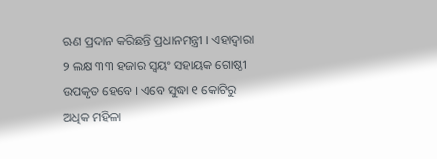ଋଣ ପ୍ରଦାନ କରିଛନ୍ତି ପ୍ରଧାନମନ୍ତ୍ରୀ । ଏହାଦ୍ୱାରା ୨ ଲକ୍ଷ ୩୩ ହଜାର ସ୍ୱୟଂ ସହାୟକ ଗୋଷ୍ଠୀ ଉପକୃତ ହେବେ । ଏବେ ସୁଦ୍ଧା ୧ କୋଟିରୁ ଅଧିକ ମହିଳା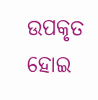ଉପକୃତ ହୋଇ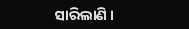ସାରିଲାଣି ।